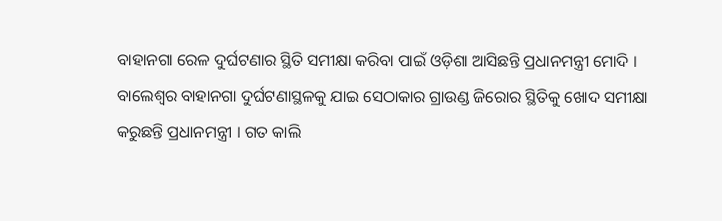ବାହାନଗା ରେଳ ଦୁର୍ଘଟଣାର ସ୍ଥିତି ସମୀକ୍ଷା କରିବା ପାଇଁ ଓଡ଼ିଶା ଆସିଛନ୍ତି ପ୍ରଧାନମନ୍ତ୍ରୀ ମୋଦି । ବାଲେଶ୍ୱର ବାହାନଗା ଦୁର୍ଘଟଣାସ୍ଥଳକୁ ଯାଇ ସେଠାକାର ଗ୍ରାଉଣ୍ଡ ଜିରୋର ସ୍ଥିତିକୁ ଖୋଦ ସମୀକ୍ଷା କରୁଛନ୍ତି ପ୍ରଧାନମନ୍ତ୍ରୀ । ଗତ କାଲି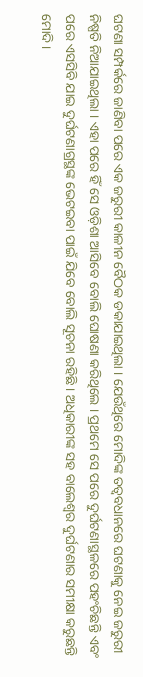ଘଟଣା ସମ୍ପର୍କରେ ଜାଣିବା ପରେ ଏକ ଜରୁରୀ କାଳୀନ ବୈଠକ ଡକାଯାଇଥିଲା । ଯେଉଁଥିରେ ମୋଦିଙ୍କ ତତ୍ୱବଧାନରେ ଘଟଣାକୁ ନେଇ ଜରୁରୀ ନିଷ୍ପତି ନିଆଯାଇଥିଲା । ଏହା ପରେ ହିଁ ସେ ଓଡ଼ିଶା ଆସିବେ ବୋଲି ଘୋଷଣା କରିଥିଲେ । ପ୍ରଥମେ ସେ ପରେ ଦୁର୍ଘଟଣାସ୍ଥଳରେ ପହଂଚିଛନ୍ତି ଏବଂ ପରେ ଏସସିବି ଯାଇ ଦୁର୍ଘଟଣାଗ୍ରସ୍ଥଙ୍କ ଭେଟଇବା ପାଇଁ ଯିବେ ବୋଲି ସୂଚନା ରହିଛି । ଅଧିକାରୀଙ୍କ ସହ ବାଲେଶ୍ୱର ଦୁର୍ଘଟଣାର ସମୀକ୍ଷା କରୁଛନ୍ତି ମୋଦି ।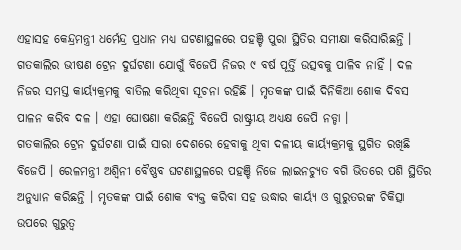ଏହାସହ କେନ୍ଦ୍ରମନ୍ତ୍ରୀ ଧର୍ମେନ୍ଦ୍ର ପ୍ରଧାନ ମଧ୍ୟ ଘଟଣାସ୍ଥଳରେ ପହଞ୍ଚି ପୁରା ସ୍ଥିତିର ସମୀକ୍ଷା କରିସାରିଛନ୍ତି ।
ଗତକାଲିର ଭୀଷଣ ଟ୍ରେନ ଦୁର୍ଘଟଣା ଯୋଗୁଁ ବିଜେପି ନିଜର ୯ ବର୍ଷ ପୂର୍ତ୍ତି ଉତ୍ସବକୁ ପାଳିବ ନାହିଁ । ଦଳ ନିଜର ସମସ୍ତ କାର୍ୟ୍ୟକ୍ରମକୁ ବାତିଲ କରିଥିବା ସୂଚନା ରହିଛି । ମୃତକଙ୍କ ପାଇଁ ଦିନିକିଆ ଶୋକ ଦିବସ ପାଳନ କରିବ ଦଳ । ଏହା ଘୋଷଣା କରିଛନ୍ତି ବିଜେପି ରାଷ୍ଟ୍ରୀୟ ଅଧ୍ୟକ୍ଷ ଜେପି ନଡ୍ଡା ।
ଗତକାଲିର ଟ୍ରେନ ଦୁର୍ଘଟଣା ପାଇଁ ସାରା ଦେଶରେ ହେବାକୁ ଥିବା ଦଳୀୟ କାର୍ୟ୍ୟକ୍ରମକୁ ସ୍ଥଗିତ ରଖିଛି ବିଜେପି । ରେଳମନ୍ତ୍ରୀ ଅଶ୍ୱିନୀ ବୈଷ୍ଣବ ଘଟଣାସ୍ଥଳରେ ପହଞ୍ଚି ନିଜେ ଲାଇନଚ୍ୟୁତ ବଗି ଭିତରେ ପଶି ସ୍ଥିତିର ଅନୁଧ୍ୟାନ କରିଛନ୍ତି । ମୃତକଙ୍କ ପାଇଁ ଶୋକ ବ୍ୟକ୍ତ କରିବା ସହ ଉଦ୍ଧାର କାର୍ୟ୍ୟ ଓ ଗୁରୁତରଙ୍କ ଚିକିତ୍ସା ଉପରେ ଗୁରୁତ୍ୱ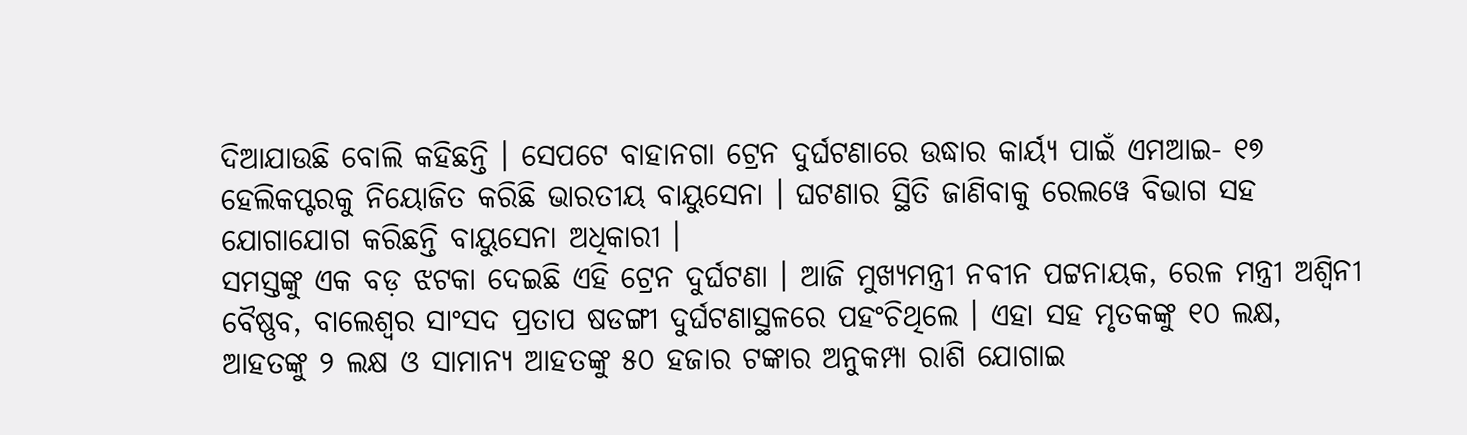ଦିଆଯାଉଛି ବୋଲି କହିଛନ୍ତି । ସେପଟେ ବାହାନଗା ଟ୍ରେନ ଦୁର୍ଘଟଣାରେ ଉଦ୍ଧାର କାର୍ୟ୍ୟ ପାଇଁ ଏମଆଇ- ୧୭ ହେଲିକପ୍ଟରକୁ ନିୟୋଜିତ କରିଛି ଭାରତୀୟ ବାୟୁସେନା । ଘଟଣାର ସ୍ଥିତି ଜାଣିବାକୁ ରେଲୱେ ବିଭାଗ ସହ ଯୋଗାଯୋଗ କରିଛନ୍ତି ବାୟୁସେନା ଅଧିକାରୀ ।
ସମସ୍ତଙ୍କୁ ଏକ ବଡ଼ ଝଟକା ଦେଇଛି ଏହି ଟ୍ରେନ ଦୁର୍ଘଟଣା । ଆଜି ମୁଖ୍ୟମନ୍ତ୍ରୀ ନବୀନ ପଟ୍ଟନାୟକ, ରେଳ ମନ୍ତ୍ରୀ ଅଶ୍ୱିନୀ ବୈଷ୍ଣବ, ବାଲେଶ୍ୱର ସାଂସଦ ପ୍ରତାପ ଷଡଙ୍ଗୀ ଦୁର୍ଘଟଣାସ୍ଥଳରେ ପହଂଚିଥିଲେ । ଏହା ସହ ମୃତକଙ୍କୁ ୧୦ ଲକ୍ଷ, ଆହତଙ୍କୁ ୨ ଲକ୍ଷ ଓ ସାମାନ୍ୟ ଆହତଙ୍କୁ ୫୦ ହଜାର ଟଙ୍କାର ଅନୁକମ୍ପା ରାଶି ଯୋଗାଇ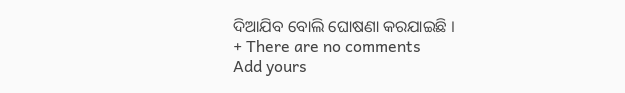ଦିଆଯିବ ବୋଲି ଘୋଷଣା କରଯାଇଛି ।
+ There are no comments
Add yours